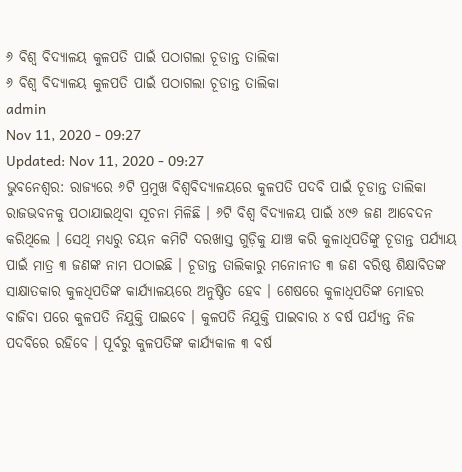୬ ବିଶ୍ୱ ବିଦ୍ୟାଳୟ କୁଳପତି ପାଇଁ ପଠାଗଲା ଚୂଡାନ୍ତ ତାଲିକା
୬ ବିଶ୍ୱ ବିଦ୍ୟାଳୟ କୁଳପତି ପାଇଁ ପଠାଗଲା ଚୂଡାନ୍ତ ତାଲିକା
admin
Nov 11, 2020 - 09:27
Updated: Nov 11, 2020 - 09:27
ଭୁବନେଶ୍ୱର: ରାଜ୍ୟରେ ୬ଟି ପ୍ରମୁଖ ବିଶ୍ୱବିଦ୍ୟାଳୟରେ କୁଳପତି ପଦବି ପାଇଁ ଚୂଡାନ୍ତ ତାଲିକା ରାଜଭବନକୁ ପଠାଯାଇଥିବା ସୂଚନା ମିଳିଛି । ୬ଟି ବିଶ୍ୱ ବିଦ୍ୟାଳୟ ପାଇଁ ୪୯୬ ଜଣ ଆବେଦନ କରିଥିଲେ । ସେଥି ମଧ୍ୟରୁ ଚୟନ କମିଟି ଦରଖାସ୍ତ ଗୁଡ଼ିକୁ ଯାଞ୍ଚ କରି କୁଳାଧିପତିଙ୍କୁ ଚୂଡାନ୍ତ ପର୍ଯ୍ୟାୟ ପାଇଁ ମାତ୍ର ୩ ଜଣଙ୍କ ନାମ ପଠାଇଛି । ଚୂଡାନ୍ତ ତାଲିକାରୁ ମନୋନୀତ ୩ ଜଣ ବରିଷ୍ଠ ଶିକ୍ଷାବିତଙ୍କ ସାକ୍ଷାତକାର କୁଳଧିପତିଙ୍କ କାର୍ଯ୍ୟାଳୟରେ ଅନୁଷ୍ଠିତ ହେବ । ଶେଷରେ କୁଳାଧିପତିଙ୍କ ମୋହର ବାଜିବା ପରେ କୁଳପତି ନିଯୁକ୍ତି ପାଇବେ । କୁଳପତି ନିଯୁକ୍ତି ପାଇବାର ୪ ବର୍ଷ ପର୍ଯ୍ୟନ୍ତ ନିଜ ପଦବିରେ ରହିବେ । ପୂର୍ବରୁ କୁଳପତିଙ୍କ କାର୍ଯ୍ୟକାଳ ୩ ବର୍ଷ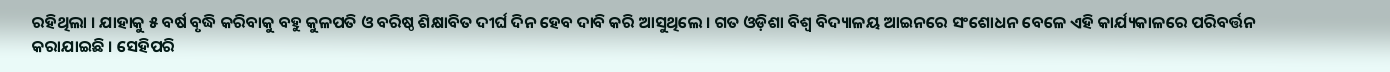ରହିଥିଲା । ଯାହାକୁ ୫ ବର୍ଷ ବୃଦ୍ଧି କରିବାକୁ ବହୁ କୁଳପତି ଓ ବରିଷ୍ଠ ଶିକ୍ଷାବିତ ଦୀର୍ଘ ଦିନ ହେବ ଦାବି କରି ଆସୁଥିଲେ । ଗତ ଓଡ଼ିଶା ବିଶ୍ୱ ବିଦ୍ୟାଳୟ ଆଇନରେ ସଂଶୋଧନ ବେଳେ ଏହି କାର୍ଯ୍ୟକାଳରେ ପରିବର୍ତ୍ତନ କରାଯାଇଛି । ସେହିପରି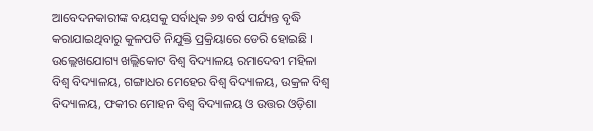ଆବେଦନକାରୀଙ୍କ ବୟସକୁ ସର୍ବାଧିକ ୬୭ ବର୍ଷ ପର୍ଯ୍ୟନ୍ତ ବୃଦ୍ଧି କରାଯାଇଥିବାରୁ କୁଳପତି ନିଯୁକ୍ତି ପ୍ରକ୍ରିୟାରେ ଡେରି ହୋଇଛି । ଉଲ୍ଲେଖଯୋଗ୍ୟ ଖଲ୍ଲିକୋଟ ବିଶ୍ୱ ବିଦ୍ୟାଳୟ ରମାଦେବୀ ମହିଳା ବିଶ୍ୱ ବିଦ୍ୟାଳୟ, ଗଙ୍ଗାଧର ମେହେର ବିଶ୍ୱ ବିଦ୍ୟାଳୟ, ଉକ୍ରଳ ବିଶ୍ୱ ବିଦ୍ୟାଳୟ, ଫକୀର ମୋହନ ବିଶ୍ୱ ବିଦ୍ୟାଳୟ ଓ ଉତ୍ତର ଓଡ଼ିଶା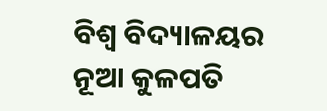ବିଶ୍ୱ ବିଦ୍ୟାଳୟର ନୂଆ କୁଳପତି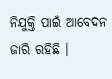ନିଯୁକ୍ତି ପାଇଁ ଆବେଦନ ଜାରି ରହିଛି ।